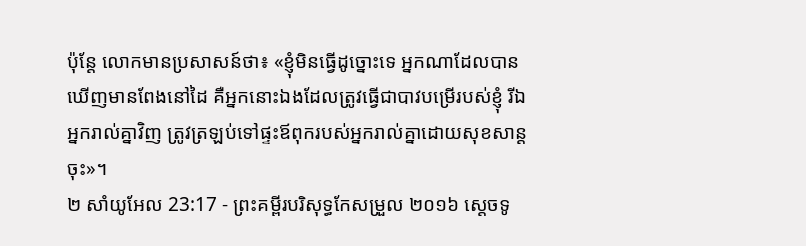ប៉ុន្ដែ លោកមានប្រសាសន៍ថា៖ «ខ្ញុំមិនធ្វើដូច្នោះទេ អ្នកណាដែលបានឃើញមានពែងនៅដៃ គឺអ្នកនោះឯងដែលត្រូវធ្វើជាបាវបម្រើរបស់ខ្ញុំ រីឯអ្នករាល់គ្នាវិញ ត្រូវត្រឡប់ទៅផ្ទះឪពុករបស់អ្នករាល់គ្នាដោយសុខសាន្តចុះ»។
២ សាំយូអែល 23:17 - ព្រះគម្ពីរបរិសុទ្ធកែសម្រួល ២០១៦ ស្តេចទូ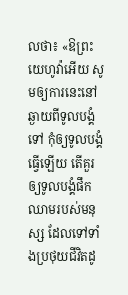លថា៖ «ឱព្រះយេហូវ៉ាអើយ សូមឲ្យការនេះនៅឆ្ងាយពីទូលបង្គំទៅ កុំឲ្យទូលបង្គំធ្វើឡើយ តើគួរឲ្យទូលបង្គំផឹកឈាមរបស់មនុស្ស ដែលទៅទាំងប្រថុយជីវិតដូ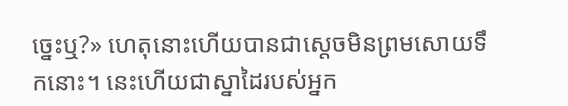ច្នេះឬ?» ហេតុនោះហើយបានជាស្ដេចមិនព្រមសោយទឹកនោះ។ នេះហើយជាស្នាដៃរបស់អ្នក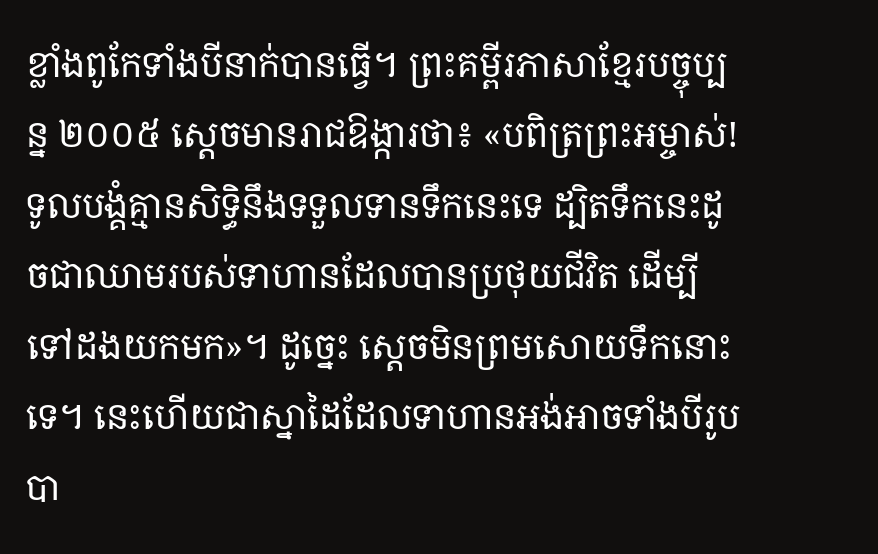ខ្លាំងពូកែទាំងបីនាក់បានធ្វើ។ ព្រះគម្ពីរភាសាខ្មែរបច្ចុប្បន្ន ២០០៥ ស្ដេចមានរាជឱង្ការថា៖ «បពិត្រព្រះអម្ចាស់! ទូលបង្គំគ្មានសិទ្ធិនឹងទទួលទានទឹកនេះទេ ដ្បិតទឹកនេះដូចជាឈាមរបស់ទាហានដែលបានប្រថុយជីវិត ដើម្បីទៅដងយកមក»។ ដូច្នេះ ស្ដេចមិនព្រមសោយទឹកនោះទេ។ នេះហើយជាស្នាដៃដែលទាហានអង់អាចទាំងបីរូបបា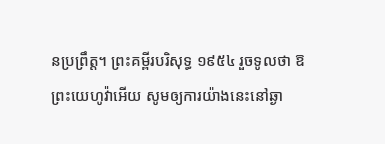នប្រព្រឹត្ត។ ព្រះគម្ពីរបរិសុទ្ធ ១៩៥៤ រួចទូលថា ឱព្រះយេហូវ៉ាអើយ សូមឲ្យការយ៉ាងនេះនៅឆ្ងា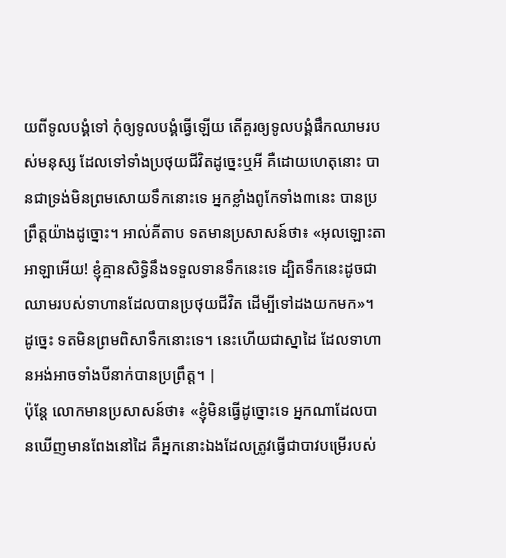យពីទូលបង្គំទៅ កុំឲ្យទូលបង្គំធ្វើឡើយ តើគួរឲ្យទូលបង្គំផឹកឈាមរបស់មនុស្ស ដែលទៅទាំងប្រថុយជីវិតដូច្នេះឬអី គឺដោយហេតុនោះ បានជាទ្រង់មិនព្រមសោយទឹកនោះទេ អ្នកខ្លាំងពូកែទាំង៣នេះ បានប្រព្រឹត្តយ៉ាងដូច្នោះ។ អាល់គីតាប ទតមានប្រសាសន៍ថា៖ «អុលឡោះតាអាឡាអើយ! ខ្ញុំគ្មានសិទ្ធិនឹងទទួលទានទឹកនេះទេ ដ្បិតទឹកនេះដូចជាឈាមរបស់ទាហានដែលបានប្រថុយជីវិត ដើម្បីទៅដងយកមក»។ ដូច្នេះ ទតមិនព្រមពិសាទឹកនោះទេ។ នេះហើយជាស្នាដៃ ដែលទាហានអង់អាចទាំងបីនាក់បានប្រព្រឹត្ត។ |
ប៉ុន្ដែ លោកមានប្រសាសន៍ថា៖ «ខ្ញុំមិនធ្វើដូច្នោះទេ អ្នកណាដែលបានឃើញមានពែងនៅដៃ គឺអ្នកនោះឯងដែលត្រូវធ្វើជាបាវបម្រើរបស់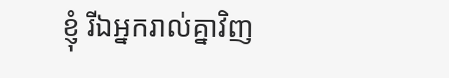ខ្ញុំ រីឯអ្នករាល់គ្នាវិញ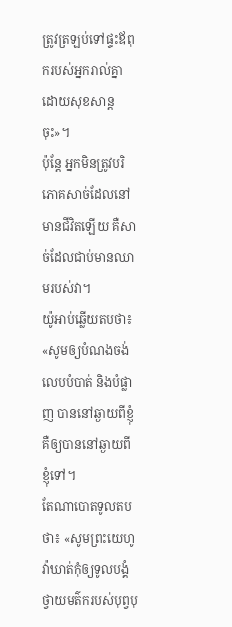ត្រូវត្រឡប់ទៅផ្ទះឪពុករបស់អ្នករាល់គ្នាដោយសុខសាន្តចុះ»។
ប៉ុន្ដែ អ្នកមិនត្រូវបរិភោគសាច់ដែលនៅមានជីវិតឡើយ គឺសាច់ដែលជាប់មានឈាមរបស់វា។
យ៉ូអាប់ឆ្លើយតបថា៖ «សូមឲ្យបំណងចង់លេបបំបាត់ និងបំផ្លាញ បាននៅឆ្ងាយពីខ្ញុំ គឺឲ្យបាននៅឆ្ងាយពីខ្ញុំទៅ។
តែណាបោតទូលតបថា៖ «សូមព្រះយេហូវ៉ាឃាត់កុំឲ្យទូលបង្គំថ្វាយមត៌ករបស់បុព្វបុ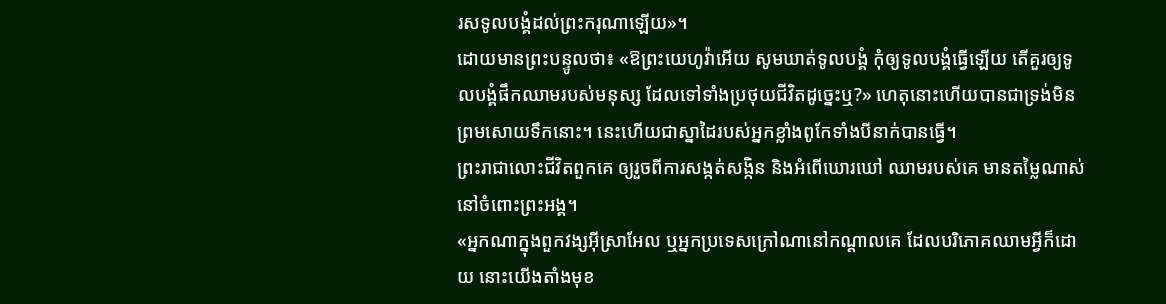រសទូលបង្គំដល់ព្រះករុណាឡើយ»។
ដោយមានព្រះបន្ទូលថា៖ «ឱព្រះយេហូវ៉ាអើយ សូមឃាត់ទូលបង្គំ កុំឲ្យទូលបង្គំធ្វើឡើយ តើគួរឲ្យទូលបង្គំផឹកឈាមរបស់មនុស្ស ដែលទៅទាំងប្រថុយជីវិតដូច្នេះឬ?» ហេតុនោះហើយបានជាទ្រង់មិនព្រមសោយទឹកនោះ។ នេះហើយជាស្នាដៃរបស់អ្នកខ្លាំងពូកែទាំងបីនាក់បានធ្វើ។
ព្រះរាជាលោះជីវិតពួកគេ ឲ្យរួចពីការសង្កត់សង្កិន និងអំពើឃោរឃៅ ឈាមរបស់គេ មានតម្លៃណាស់នៅចំពោះព្រះអង្គ។
«អ្នកណាក្នុងពួកវង្សអ៊ីស្រាអែល ឬអ្នកប្រទេសក្រៅណានៅកណ្ដាលគេ ដែលបរិភោគឈាមអ្វីក៏ដោយ នោះយើងតាំងមុខ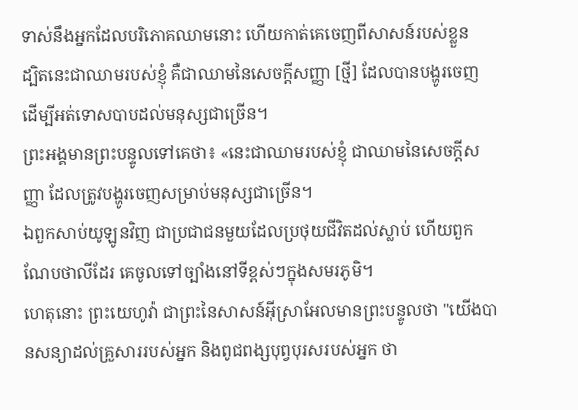ទាស់នឹងអ្នកដែលបរិភោគឈាមនោះ ហើយកាត់គេចេញពីសាសន៍របស់ខ្លួន
ដ្បិតនេះជាឈាមរបស់ខ្ញុំ គឺជាឈាមនៃសេចក្ដីសញ្ញា [ថ្មី] ដែលបានបង្ហូរចេញ ដើម្បីអត់ទោសបាបដល់មនុស្សជាច្រើន។
ព្រះអង្គមានព្រះបន្ទូលទៅគេថា៖ «នេះជាឈាមរបស់ខ្ញុំ ជាឈាមនៃសេចក្ដីសញ្ញា ដែលត្រូវបង្ហូរចេញសម្រាប់មនុស្សជាច្រើន។
ឯពួកសាប់យូឡូនវិញ ជាប្រជាជនមួយដែលប្រថុយជីវិតដល់ស្លាប់ ហើយពួកណែបថាលីដែរ គេចូលទៅច្បាំងនៅទីខ្ពស់ៗក្នុងសមរភូមិ។
ហេតុនោះ ព្រះយេហូវ៉ា ជាព្រះនៃសាសន៍អ៊ីស្រាអែលមានព្រះបន្ទូលថា "យើងបានសន្យាដល់គ្រួសាររបស់អ្នក និងពូជពង្សបុព្វបុរសរបស់អ្នក ថា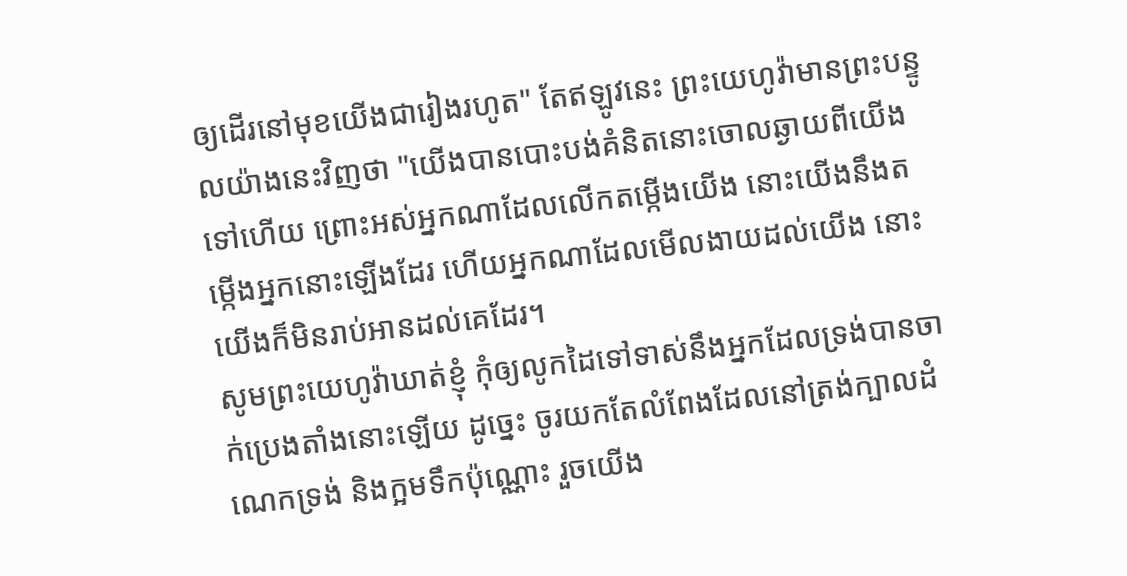ឲ្យដើរនៅមុខយើងជារៀងរហូត" តែឥឡូវនេះ ព្រះយេហូវ៉ាមានព្រះបន្ទូលយ៉ាងនេះវិញថា "យើងបានបោះបង់គំនិតនោះចោលឆ្ងាយពីយើងទៅហើយ ព្រោះអស់អ្នកណាដែលលើកតម្កើងយើង នោះយើងនឹងតម្កើងអ្នកនោះឡើងដែរ ហើយអ្នកណាដែលមើលងាយដល់យើង នោះយើងក៏មិនរាប់អានដល់គេដែរ។
សូមព្រះយេហូវ៉ាឃាត់ខ្ញុំ កុំឲ្យលូកដៃទៅទាស់នឹងអ្នកដែលទ្រង់បានចាក់ប្រេងតាំងនោះឡើយ ដូច្នេះ ចូរយកតែលំពែងដែលនៅត្រង់ក្បាលដំណេកទ្រង់ និងក្អមទឹកប៉ុណ្ណោះ រួចយើង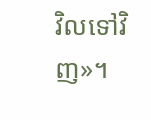វិលទៅវិញ»។